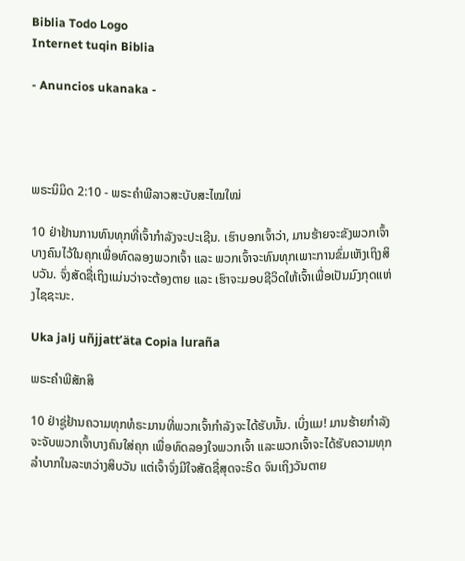Biblia Todo Logo
Internet tuqin Biblia

- Anuncios ukanaka -




ພຣະນິມິດ 2:10 - ພຣະຄຳພີລາວສະບັບສະໄໝໃໝ່

10 ຢ່າຢ້ານການທົນທຸກທີ່ເຈົ້າກຳລັງຈະປະເຊີນ. ເຮົາບອກເຈົ້າວ່າ, ມານຮ້າຍຈະຂັງພວກເຈົ້າບາງຄົນໄວ້ໃນຄຸກເພື່ອທົດລອງພວກເຈົ້າ ແລະ ພວກເຈົ້າຈະທົນທຸກເພາະການຂົ່ມເຫັງເຖິງສິບວັນ. ຈົ່ງສັດຊື່ເຖິງແມ່ນວ່າຈະຕ້ອງຕາຍ ແລະ ເຮົາຈະມອບຊີວິດໃຫ້ເຈົ້າເພື່ອເປັນມົງກຸດແຫ່ງໄຊຊະນະ.

Uka jalj uñjjattʼäta Copia luraña

ພຣະຄຳພີສັກສິ

10 ຢ່າຊູ່ຢ້ານຄວາມທຸກທໍຣະມານທີ່ພວກເຈົ້າກຳລັງຈະໄດ້ຮັບນັ້ນ. ເບິ່ງແມ! ມານຮ້າຍກຳລັງຈະຈັບພວກເຈົ້າບາງຄົນໃສ່ຄຸກ ເພື່ອທົດລອງໃຈພວກເຈົ້າ ແລະພວກເຈົ້າຈະໄດ້ຮັບຄວາມທຸກລຳບາກໃນລະຫວ່າງສິບວັນ ແຕ່ເຈົ້າຈົ່ງມີໃຈສັດຊື່ສຸດຈະຣິດ ຈົນເຖິງວັນຕາຍ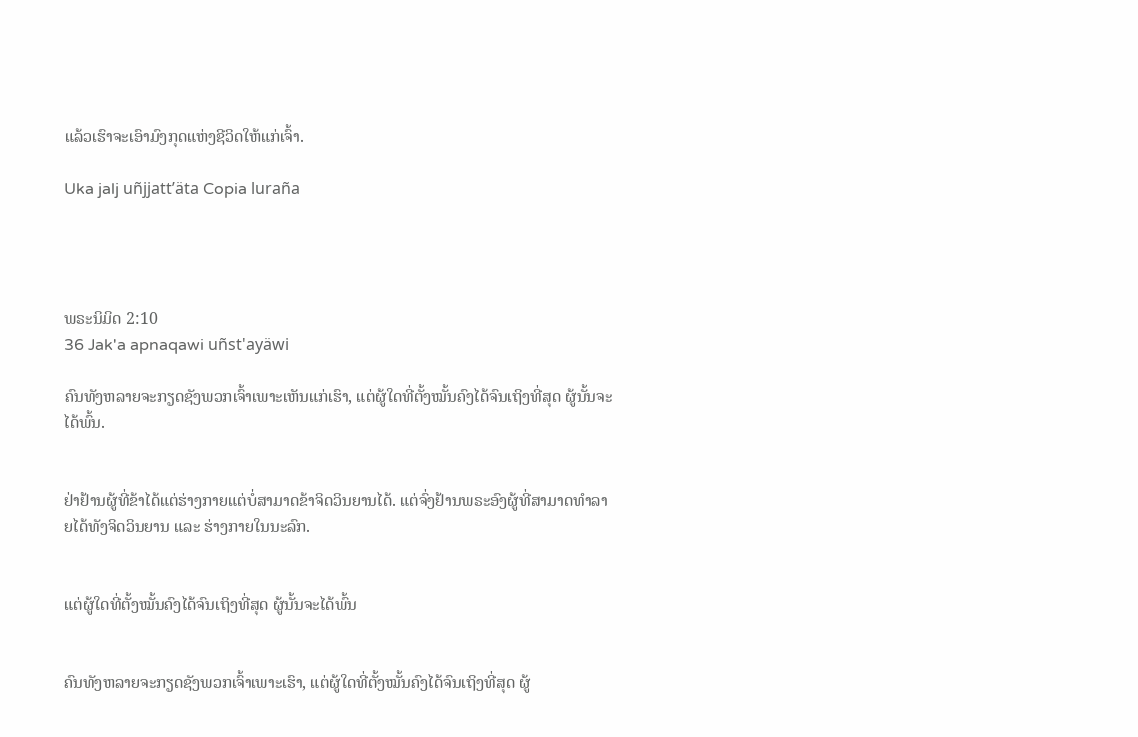ແລ້ວເຮົາຈະເອົາມົງກຸດແຫ່ງຊີວິດໃຫ້ແກ່ເຈົ້າ.

Uka jalj uñjjattʼäta Copia luraña




ພຣະນິມິດ 2:10
36 Jak'a apnaqawi uñst'ayäwi

ຄົນທັງຫລາຍຈະກຽດຊັງພວກເຈົ້າເພາະເຫັນແກ່ເຮົາ, ແຕ່ຜູ້ໃດທີ່ຕັ້ງໝັ້ນຄົງໄດ້ຈົນເຖິງທີ່ສຸດ ຜູ້ນັ້ນຈະໄດ້ພົ້ນ.


ຢ່າຢ້ານຜູ້ທີ່ຂ້າໄດ້ແຕ່ຮ່າງກາຍແຕ່ບໍ່ສາມາດຂ້າຈິດວິນຍານໄດ້. ແຕ່ຈົ່ງຢ້ານພຣະອົງຜູ້ທີ່ສາມາດທຳລາຍໄດ້ທັງຈິດວິນຍານ ແລະ ຮ່າງກາຍໃນນະລົກ.


ແຕ່ຜູ້ໃດທີ່ຕັ້ງໝັ້ນຄົງໄດ້ຈົນເຖິງທີ່ສຸດ ຜູ້ນັ້ນຈະໄດ້ພົ້ນ


ຄົນທັງຫລາຍຈະກຽດຊັງພວກເຈົ້າເພາະເຮົາ, ແຕ່ຜູ້ໃດທີ່ຕັ້ງໝັ້ນຄົງໄດ້ຈົນເຖິງທີ່ສຸດ ຜູ້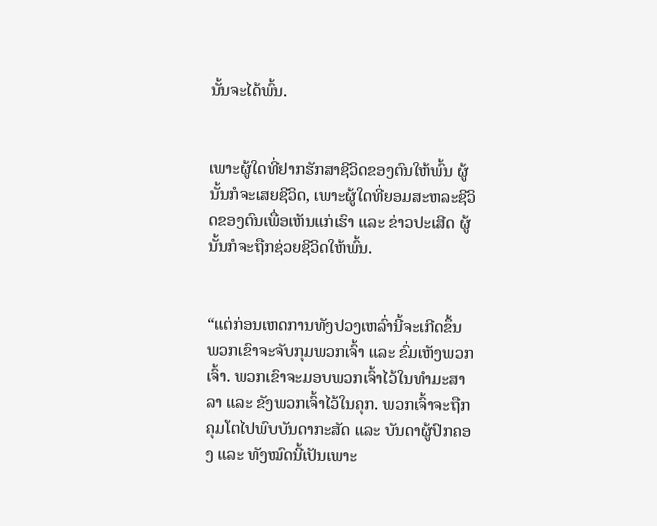ນັ້ນຈະໄດ້ພົ້ນ.


ເພາະຜູ້ໃດທີ່ຢາກຮັກສາຊີວິດຂອງຕົນໃຫ້ພົ້ນ ຜູ້ນັ້ນກໍຈະເສຍຊີວິດ, ເພາະຜູ້ໃດທີ່ຍອມສະຫລະຊີວິດຂອງຕົນເພື່ອເຫັນແກ່ເຮົາ ແລະ ຂ່າວປະເສີດ ຜູ້ນັ້ນກໍຈະຖືກຊ່ວຍຊີວິດໃຫ້ພົ້ນ.


“ແຕ່ກ່ອນເຫດການທັງປວງເຫລົ່ານີ້ຈະເກີດຂຶ້ນ ພວກເຂົາຈະຈັບກຸມພວກເຈົ້າ ແລະ ຂົ່ມເຫັງພວກເຈົ້າ. ພວກເຂົາຈະມອບພວກເຈົ້າໄວ້ໃນທຳມະສາລາ ແລະ ຂັງພວກເຈົ້າໄວ້ໃນຄຸກ. ພວກເຈົ້າຈະຖືກຄຸມໂຕໄປພົບບັນດາກະສັດ ແລະ ບັນດາຜູ້ປົກຄອງ ແລະ ທັງໝົດນີ້ເປັນເພາະ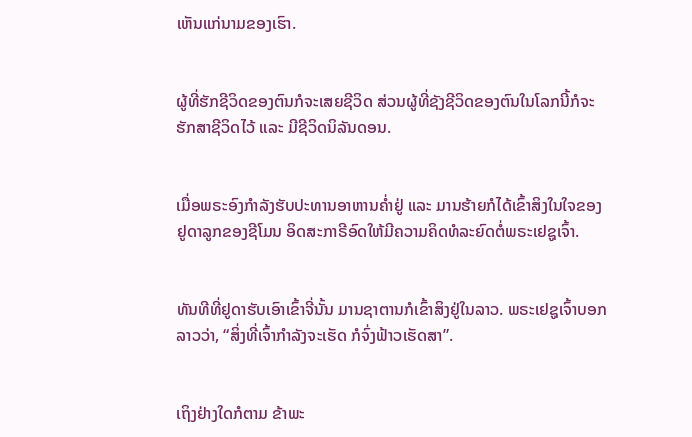ເຫັນແກ່ນາມຂອງເຮົາ.


ຜູ້ທີ່ຮັກຊີວິດຂອງຕົນກໍຈະເສຍຊີວິດ ສ່ວນຜູ້ທີ່ຊັງຊີວິດຂອງຕົນໃນໂລກນີ້ກໍຈະຮັກສາຊີວິດໄວ້ ແລະ ມີຊີວິດນິລັນດອນ.


ເມື່ອພຣະອົງກຳລັງຮັບປະທານອາຫານຄ່ຳຢູ່ ແລະ ມານຮ້າຍກໍໄດ້ເຂົ້າສິງໃນໃຈຂອງຢູດາລູກຂອງຊີໂມນ ອິດສະກາຣີອົດໃຫ້ມີຄວາມຄິດທໍລະຍົດຕໍ່ພຣະເຢຊູເຈົ້າ.


ທັນທີທີ່ຢູດາຮັບເອົາເຂົ້າຈີ່ນັ້ນ ມານຊາຕານກໍເຂົ້າສິງຢູ່ໃນລາວ. ພຣະເຢຊູເຈົ້າບອກລາວວ່າ, “ສິ່ງທີ່ເຈົ້າກຳລັງຈະເຮັດ ກໍຈົ່ງຟ້າວເຮັດສາ”.


ເຖິງຢ່າງໃດກໍຕາມ ຂ້າພະ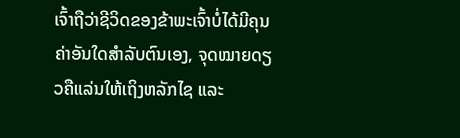ເຈົ້າຖືວ່າຊີວິດຂອງຂ້າພະເຈົ້າບໍ່ໄດ້ມີຄຸນຄ່າອັນໃດສຳລັບຕົນເອງ, ຈຸດໝາຍດຽວຄືແລ່ນໃຫ້ເຖິງຫລັກໄຊ ແລະ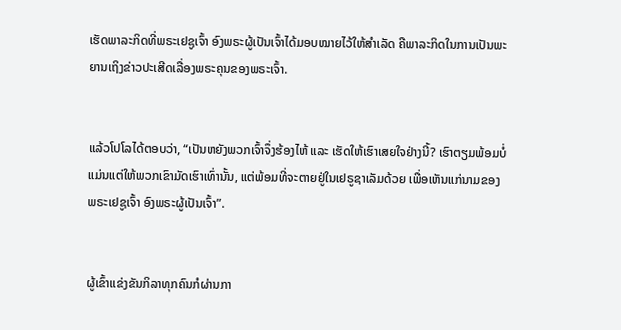ເຮັດພາລະກິດທີ່ພຣະເຢຊູເຈົ້າ ອົງພຣະຜູ້ເປັນເຈົ້າໄດ້ມອບໝາຍໄວ້ໃຫ້ສຳເລັດ ຄືພາລະກິດໃນການເປັນພະຍານເຖິງຂ່າວປະເສີດເລື່ອງພຣະຄຸນຂອງພຣະເຈົ້າ.


ແລ້ວໂປໂລໄດ້ຕອບວ່າ, “ເປັນຫຍັງພວກເຈົ້າຈຶ່ງຮ້ອງໄຫ້ ແລະ ເຮັດໃຫ້ເຮົາເສຍໃຈຢ່າງນີ້? ເຮົາຕຽມພ້ອມບໍ່ແມ່ນແຕ່ໃຫ້ພວກເຂົາມັດເຮົາເທົ່ານັ້ນ, ແຕ່ພ້ອມທີ່ຈະຕາຍຢູ່ໃນເຢຣູຊາເລັມດ້ວຍ ເພື່ອເຫັນແກ່ນາມຂອງພຣະເຢຊູເຈົ້າ ອົງພຣະຜູ້ເປັນເຈົ້າ”.


ຜູ້ເຂົ້າແຂ່ງຂັນກິລາທຸກຄົນກໍຜ່ານກາ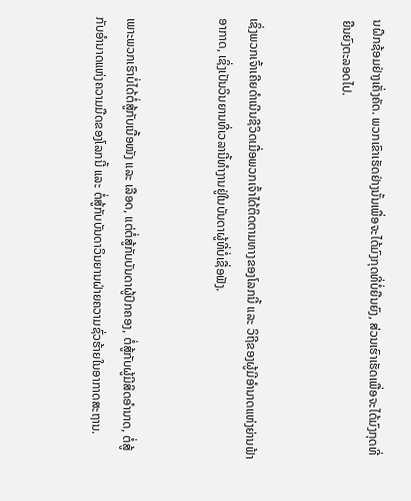ນຝຶກຊ້ອມຢ່າງເຄັ່ງຄັດ. ພວກເຂົາເຮັດຢ່າງນັ້ນເພື່ອຈະໄດ້ມົງກຸດທີ່ບໍ່ຍືນຍົງ, ສ່ວນເຮົາເຮັດເພື່ອຈະໄດ້ມົງກຸດທີ່ຍືນຍົງຕະລອດໄປ.


ເຊິ່ງພວກເຈົ້າເຄີຍດຳເນີນຊີວິດເມື່ອພວກເຈົ້າໄດ້ຕິດຕາມທາງຂອງໂລກນີ້ ແລະ ວິຖີຂອງຜູ້ມີອຳນາດແຫ່ງຍ່ານຟ້າອາກາດ, ເຊິ່ງເປັນວິນຍານທີ່ເວລານີ້ທຳງານຢູ່ໃນບັນດາຜູ້ທີ່ບໍ່ເຊື່ອຟັງ.


ເພາະພວກເຮົາບໍ່ໄດ້ຕໍ່ສູ້ກັບເນື້ອໜັງ ແລະ ເລືອດ, ແຕ່ຕໍ່ສູ້ກັບບັນດາຜູ້ປົກຄອງ, ຕໍ່ສູ້ກັບຜູ້ມີສິດອຳນາດ, ຕໍ່ສູ້ກັບອຳນາດແຫ່ງຄວາມມືດຂອງໂລກນີ້ ແລະ ຕໍ່ສູ້ກັບບັນດາວິນຍານຝ່າຍຄວາມຊົ່ວຮ້າຍໃນອາກາດສະຖານ.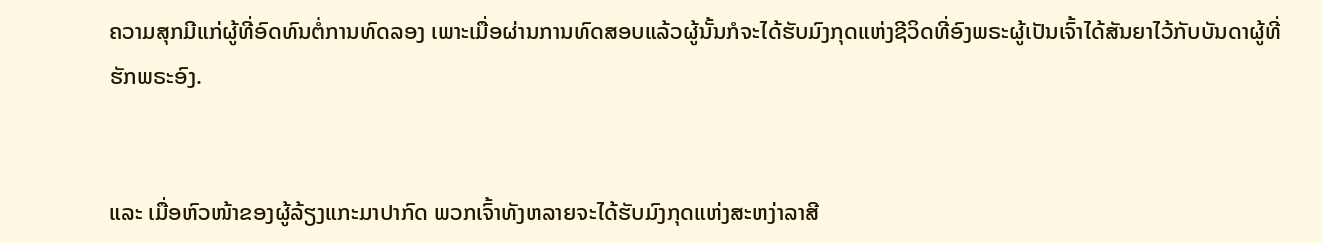ຄວາມສຸກມີແກ່ຜູ້ທີ່ອົດທົນຕໍ່ການທົດລອງ ເພາະເມື່ອຜ່ານການທົດສອບແລ້ວຜູ້ນັ້ນກໍຈະໄດ້ຮັບມົງກຸດແຫ່ງຊີວິດທີ່ອົງພຣະຜູ້ເປັນເຈົ້າໄດ້ສັນຍາໄວ້ກັບບັນດາຜູ້ທີ່ຮັກພຣະອົງ.


ແລະ ເມື່ອຫົວໜ້າຂອງຜູ້ລ້ຽງແກະມາປາກົດ ພວກເຈົ້າທັງຫລາຍຈະໄດ້ຮັບມົງກຸດແຫ່ງສະຫງ່າລາສີ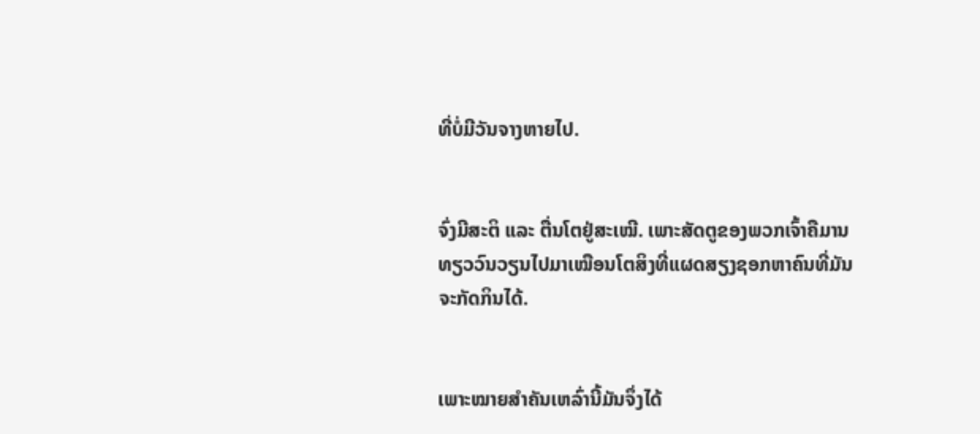ທີ່ບໍ່ມີວັນຈາງຫາຍໄປ.


ຈົ່ງມີສະຕິ ແລະ ຕື່ນໂຕຢູ່ສະເໝີ. ເພາະສັດຕູຂອງພວກເຈົ້າຄືມານທຽວວົນວຽນໄປມາເໝືອນໂຕສິງທີ່ແຜດສຽງຊອກຫາຄົນທີ່ມັນຈະກັດກິນໄດ້.


ເພາະໝາຍສຳຄັນເຫລົ່ານີ້ມັນຈຶ່ງໄດ້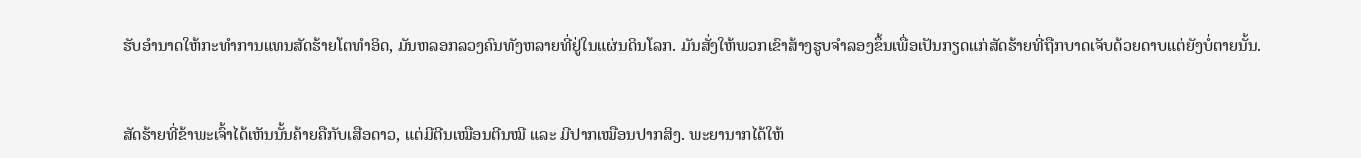ຮັບອຳນາດໃຫ້ກະທຳການແທນສັດຮ້າຍໂຕທຳອິດ, ມັນຫລອກລວງຄົນທັງຫລາຍທີ່ຢູ່ໃນແຜ່ນດິນໂລກ. ມັນສັ່ງໃຫ້ພວກເຂົາສ້າງຮູບຈຳລອງຂຶ້ນເພື່ອເປັນກຽດແກ່ສັດຮ້າຍທີ່ຖືກບາດເຈັບດ້ວຍດາບແຕ່ຍັງບໍ່ຕາຍນັ້ນ.


ສັດຮ້າຍທີ່ຂ້າພະເຈົ້າໄດ້ເຫັນນັ້ນຄ້າຍຄືກັບເສືອດາວ, ແຕ່ມີຕີນເໝືອນຕີນໝີ ແລະ ມີປາກເໝືອນປາກສິງ. ພະຍານາກໄດ້ໃຫ້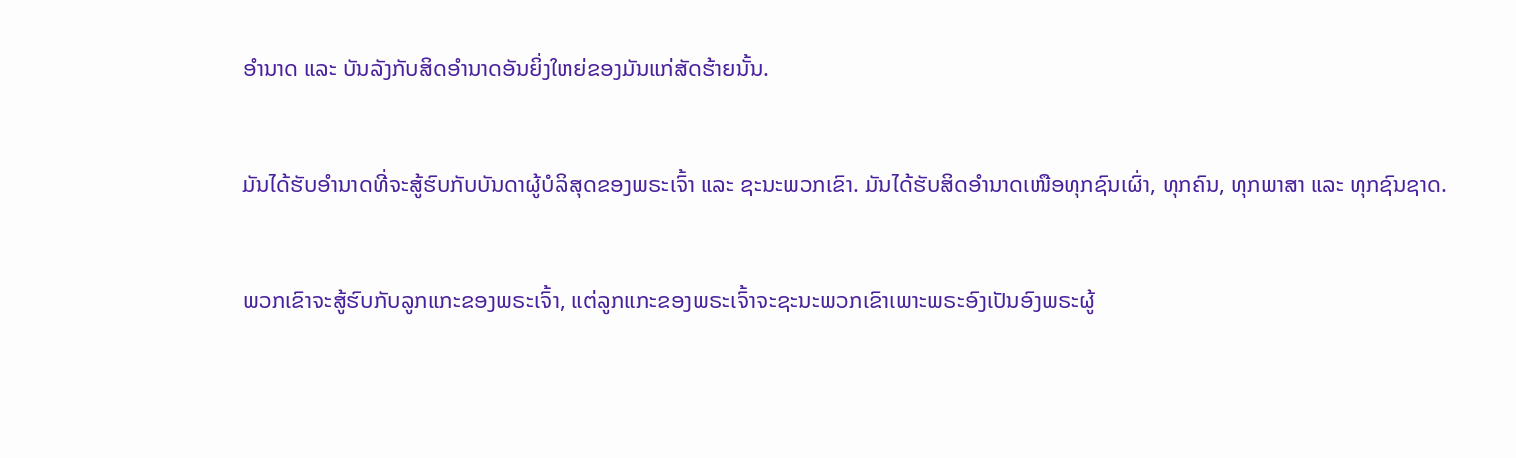ອຳນາດ ແລະ ບັນລັງກັບສິດອຳນາດອັນຍິ່ງໃຫຍ່ຂອງມັນແກ່ສັດຮ້າຍນັ້ນ.


ມັນໄດ້ຮັບອຳນາດທີ່ຈະສູ້ຮົບກັບບັນດາຜູ້ບໍລິສຸດຂອງພຣະເຈົ້າ ແລະ ຊະນະພວກເຂົາ. ມັນໄດ້ຮັບສິດອຳນາດເໜືອທຸກຊົນເຜົ່າ, ທຸກຄົນ, ທຸກພາສາ ແລະ ທຸກຊົນຊາດ.


ພວກເຂົາຈະສູ້ຮົບກັບລູກແກະຂອງພຣະເຈົ້າ, ແຕ່ລູກແກະຂອງພຣະເຈົ້າຈະຊະນະພວກເຂົາເພາະພຣະອົງເປັນອົງພຣະຜູ້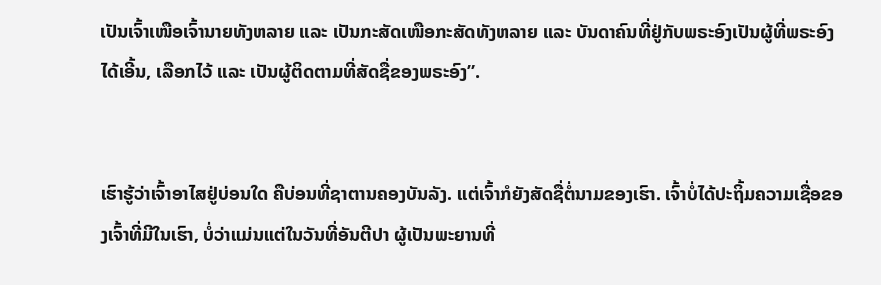ເປັນເຈົ້າເໜືອເຈົ້ານາຍທັງຫລາຍ ແລະ ເປັນກະສັດເໜືອກະສັດທັງຫລາຍ ແລະ ບັນດາຄົນທີ່ຢູ່ກັບພຣະອົງເປັນຜູ້ທີ່ພຣະອົງໄດ້ເອີ້ນ, ເລືອກໄວ້ ແລະ ເປັນຜູ້ຕິດຕາມທີ່ສັດຊື່ຂອງພຣະອົງ”.


ເຮົາຮູ້ວ່າເຈົ້າອາໄສຢູ່ບ່ອນໃດ ຄືບ່ອນທີ່ຊາຕານຄອງບັນລັງ. ແຕ່ເຈົ້າກໍຍັງສັດຊື່ຕໍ່ນາມຂອງເຮົາ. ເຈົ້າບໍ່ໄດ້ປະຖິ້ມຄວາມເຊື່ອຂອງເຈົ້າທີ່ມີໃນເຮົາ, ບໍ່ວ່າແມ່ນແຕ່ໃນວັນທີ່ອັນຕີປາ ຜູ້ເປັນພະຍານທີ່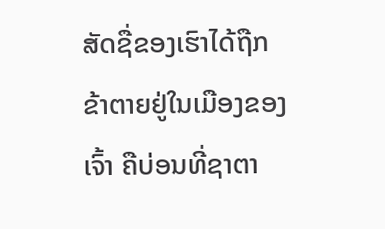ສັດຊື່ຂອງເຮົາໄດ້ຖືກຂ້າຕາຍຢູ່ໃນເມືອງຂອງເຈົ້າ ຄືບ່ອນທີ່ຊາຕາ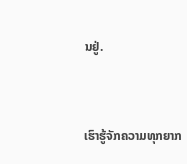ນຢູ່.


ເຮົາຮູ້ຈັກຄວາມທຸກຍາກ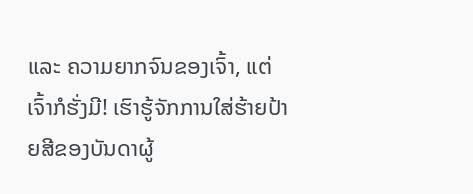ແລະ ຄວາມຍາກຈົນຂອງເຈົ້າ, ແຕ່ເຈົ້າກໍຮັ່ງມີ! ເຮົາຮູ້ຈັກການໃສ່ຮ້າຍປ້າຍສີຂອງບັນດາຜູ້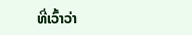ທີ່ເວົ້າວ່າ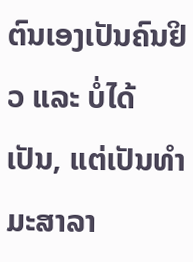ຕົນເອງເປັນຄົນຢິວ ແລະ ບໍ່ໄດ້ເປັນ, ແຕ່ເປັນທຳມະສາລາ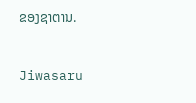ຂອງຊາຕານ.


Jiwasaru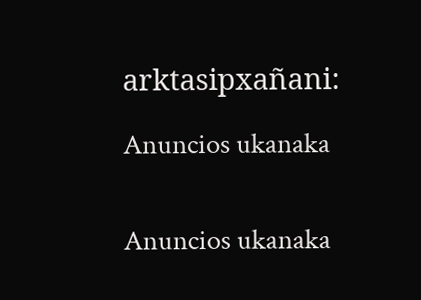arktasipxañani:

Anuncios ukanaka


Anuncios ukanaka